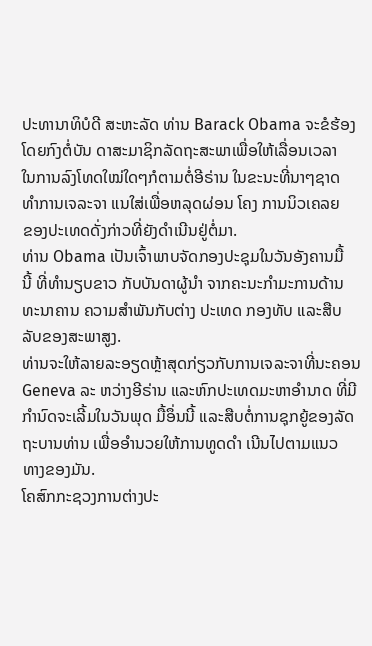ປະທານາທິບໍດີ ສະຫະລັດ ທ່ານ Barack Obama ຈະຂໍຮ້ອງ
ໂດຍກົງຕໍ່ບັນ ດາສະມາຊິກລັດຖະສະພາເພື່ອໃຫ້ເລື່ອນເວລາ
ໃນການລົງໂທດໃໝ່ໃດໆກໍຕາມຕໍ່ອີຣ່ານ ໃນຂະນະທີ່ນາໆຊາດ
ທຳການເຈລະຈາ ແນໃສ່ເພື່ອຫລຸດຜ່ອນ ໂຄງ ການນິວເຄລຍ
ຂອງປະເທດດັ່ງກ່າວທີ່ຍັງດຳເນີນຢູ່ຕໍ່ມາ.
ທ່ານ Obama ເປັນເຈົ້າພາບຈັດກອງປະຊຸມໃນວັນອັງຄານມື້
ນີ້ ທີ່ທໍານຽບຂາວ ກັບບັນດາຜູ້ນໍາ ຈາກຄະນະກຳມະການດ້ານ
ທະນາຄານ ຄວາມສໍາພັນກັບຕ່າງ ປະເທດ ກອງທັບ ແລະສືບ
ລັບຂອງສະພາສູງ.
ທ່ານຈະໃຫ້ລາຍລະອຽດຫຼ້າສຸດກ່ຽວກັບການເຈລະຈາທີ່ນະຄອນ
Geneva ລະ ຫວ່າງອີຣ່ານ ແລະຫົກປະເທດມະຫາອໍານາດ ທີ່ມີ
ກໍານົດຈະເລີ້ມໃນວັນພຸດ ມື້ອຶ່ນນີ້ ແລະສືບຕໍ່ການຊຸກຍູ້ຂອງລັດ
ຖະບານທ່ານ ເພື່ອອຳນວຍໃຫ້ການທູດດຳ ເນີນໄປຕາມແນວ
ທາງຂອງມັນ.
ໂຄສົກກະຊວງການຕ່າງປະ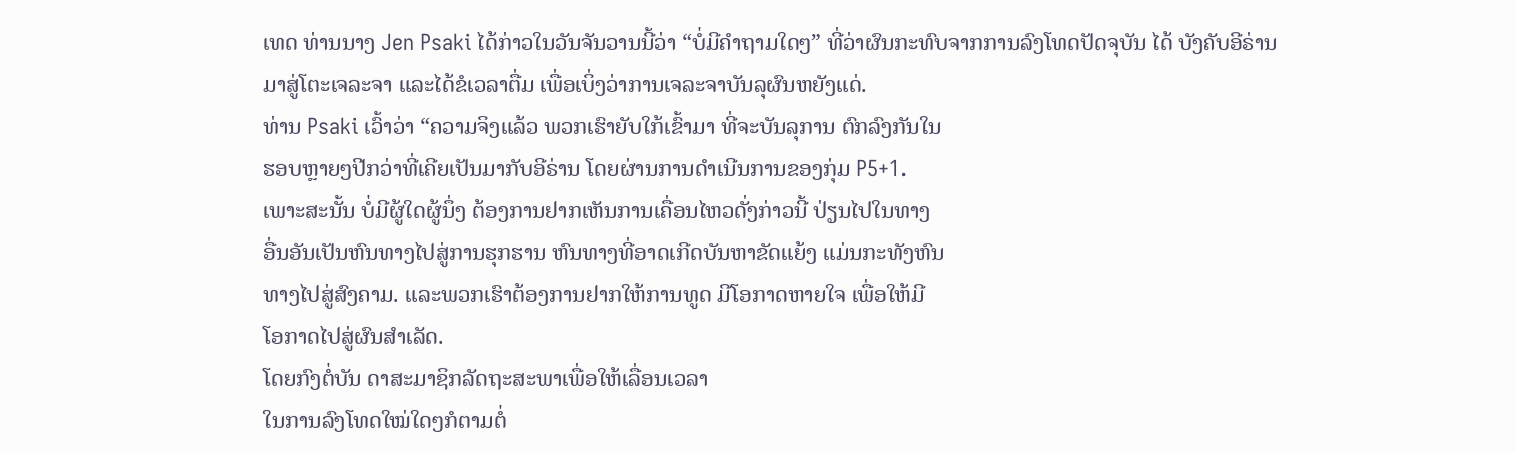ເທດ ທ່ານນາງ Jen Psaki ໄດ້ກ່າວໃນວັນຈັນວານນີ້ວ່າ “ບໍ່ມີຄໍາຖາມໃດໆ” ທີ່ວ່າຜົນກະທົບຈາກການລົງໂທດປັດຈຸບັນ ໄດ້ ບັງຄັບອີຣ່ານ ມາສູ່ໂຕະເຈລະຈາ ແລະໄດ້ຂໍເວລາຕື່ມ ເພື່ອເບິ່ງວ່າການເຈລະຈາບັນລຸຜົນຫຍັງແດ່.
ທ່ານ Psaki ເວົ້າວ່າ “ຄວາມຈິງແລ້ວ ພວກເຮົາຍັບໃກ້ເຂົ້າມາ ທີ່ຈະບັນລຸການ ຕົກລົງກັນໃນ
ຮອບຫຼາຍໆປີກວ່າທີ່ເຄີຍເປັນມາກັບອີຣ່ານ ໂດຍຜ່ານການດໍາເນີນການຂອງກຸ່ມ P5+1.
ເພາະສະນັ້ນ ບໍ່ມີຜູ້ໃດຜູ້ນຶ່ງ ຕ້ອງການຢາກເຫັນການເຄື່ອນໄຫວດັ່ງກ່າວນີ້ ປ່ຽນໄປໃນທາງ
ອື່ນອັນເປັນຫົນທາງໄປສູ່ການຮຸກຮານ ຫົນທາງທີ່ອາດເກີດບັນຫາຂັດແຍ້ງ ແມ່ນກະທັງຫົນ
ທາງໄປສູ່ສົງຄາມ. ແລະພວກເຮົາຕ້ອງການຢາກໃຫ້ການທູດ ມີໂອກາດຫາຍໃຈ ເພື່ອໃຫ້ມີ
ໂອກາດໄປສູ່ຜົນສໍາເລັດ.
ໂດຍກົງຕໍ່ບັນ ດາສະມາຊິກລັດຖະສະພາເພື່ອໃຫ້ເລື່ອນເວລາ
ໃນການລົງໂທດໃໝ່ໃດໆກໍຕາມຕໍ່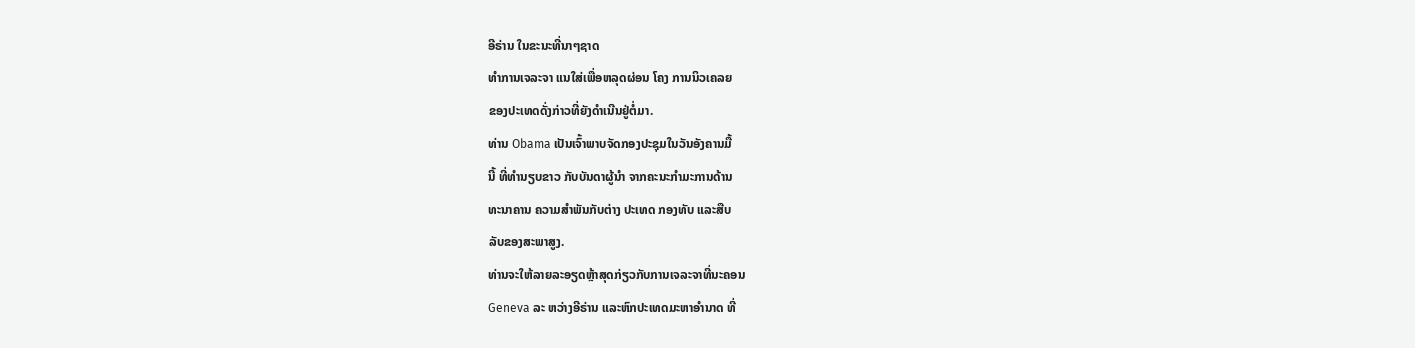ອີຣ່ານ ໃນຂະນະທີ່ນາໆຊາດ
ທຳການເຈລະຈາ ແນໃສ່ເພື່ອຫລຸດຜ່ອນ ໂຄງ ການນິວເຄລຍ
ຂອງປະເທດດັ່ງກ່າວທີ່ຍັງດຳເນີນຢູ່ຕໍ່ມາ.
ທ່ານ Obama ເປັນເຈົ້າພາບຈັດກອງປະຊຸມໃນວັນອັງຄານມື້
ນີ້ ທີ່ທໍານຽບຂາວ ກັບບັນດາຜູ້ນໍາ ຈາກຄະນະກຳມະການດ້ານ
ທະນາຄານ ຄວາມສໍາພັນກັບຕ່າງ ປະເທດ ກອງທັບ ແລະສືບ
ລັບຂອງສະພາສູງ.
ທ່ານຈະໃຫ້ລາຍລະອຽດຫຼ້າສຸດກ່ຽວກັບການເຈລະຈາທີ່ນະຄອນ
Geneva ລະ ຫວ່າງອີຣ່ານ ແລະຫົກປະເທດມະຫາອໍານາດ ທີ່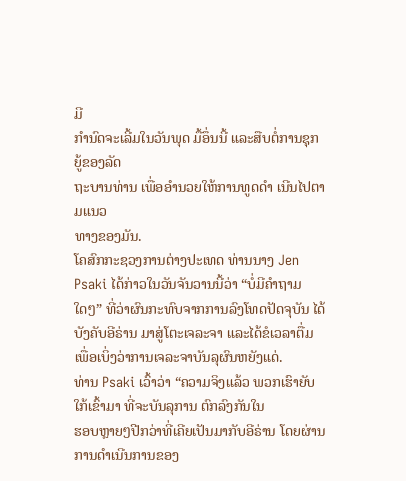ມີ
ກໍານົດຈະເລີ້ມໃນວັນພຸດ ມື້ອຶ່ນນີ້ ແລະສືບຕໍ່ການຊຸກຍູ້ຂອງລັດ
ຖະບານທ່ານ ເພື່ອອຳນວຍໃຫ້ການທູດດຳ ເນີນໄປຕາມແນວ
ທາງຂອງມັນ.
ໂຄສົກກະຊວງການຕ່າງປະເທດ ທ່ານນາງ Jen Psaki ໄດ້ກ່າວໃນວັນຈັນວານນີ້ວ່າ “ບໍ່ມີຄໍາຖາມໃດໆ” ທີ່ວ່າຜົນກະທົບຈາກການລົງໂທດປັດຈຸບັນ ໄດ້ ບັງຄັບອີຣ່ານ ມາສູ່ໂຕະເຈລະຈາ ແລະໄດ້ຂໍເວລາຕື່ມ ເພື່ອເບິ່ງວ່າການເຈລະຈາບັນລຸຜົນຫຍັງແດ່.
ທ່ານ Psaki ເວົ້າວ່າ “ຄວາມຈິງແລ້ວ ພວກເຮົາຍັບໃກ້ເຂົ້າມາ ທີ່ຈະບັນລຸການ ຕົກລົງກັນໃນ
ຮອບຫຼາຍໆປີກວ່າທີ່ເຄີຍເປັນມາກັບອີຣ່ານ ໂດຍຜ່ານການດໍາເນີນການຂອງ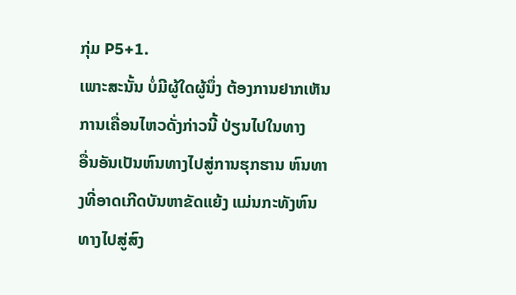ກຸ່ມ P5+1.
ເພາະສະນັ້ນ ບໍ່ມີຜູ້ໃດຜູ້ນຶ່ງ ຕ້ອງການຢາກເຫັນການເຄື່ອນໄຫວດັ່ງກ່າວນີ້ ປ່ຽນໄປໃນທາງ
ອື່ນອັນເປັນຫົນທາງໄປສູ່ການຮຸກຮານ ຫົນທາງທີ່ອາດເກີດບັນຫາຂັດແຍ້ງ ແມ່ນກະທັງຫົນ
ທາງໄປສູ່ສົງ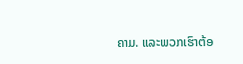ຄາມ. ແລະພວກເຮົາຕ້ອ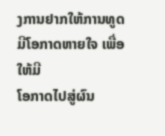ງການຢາກໃຫ້ການທູດ ມີໂອກາດຫາຍໃຈ ເພື່ອໃຫ້ມີ
ໂອກາດໄປສູ່ຜົນ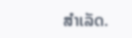ສໍາເລັດ.